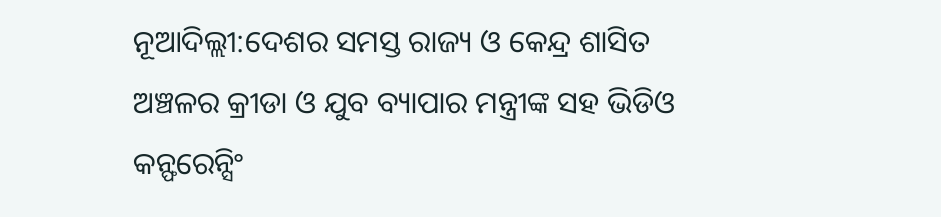ନୂଆଦିଲ୍ଲୀ:ଦେଶର ସମସ୍ତ ରାଜ୍ୟ ଓ କେନ୍ଦ୍ର ଶାସିତ ଅଞ୍ଚଳର କ୍ରୀଡା ଓ ଯୁବ ବ୍ୟାପାର ମନ୍ତ୍ରୀଙ୍କ ସହ ଭିଡିଓ କନ୍ଫରେନ୍ସିଂ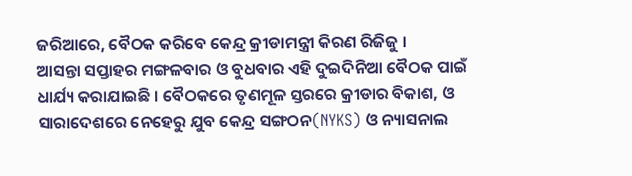ଜରିଆରେ, ବୈଠକ କରିବେ କେନ୍ଦ୍ର କ୍ରୀଡାମନ୍ତ୍ରୀ କିରଣ ରିଜିଜୁ ।
ଆସନ୍ତା ସପ୍ତାହର ମଙ୍ଗଳବାର ଓ ବୁଧବାର ଏହି ଦୁଇଦିନିଆ ବୈଠକ ପାଇଁ ଧାର୍ଯ୍ୟ କରାଯାଇଛି । ବୈଠକରେ ତୃଣମୂଳ ସ୍ତରରେ କ୍ରୀଡାର ବିକାଶ, ଓ ସାରାଦେଶରେ ନେହେରୁ ଯୁବ କେନ୍ଦ୍ର ସଙ୍ଗଠନ(NYKS) ଓ ନ୍ୟାସନାଲ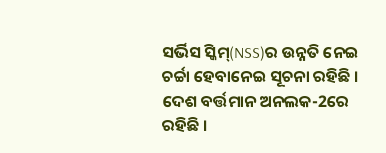ସର୍ଭିସ ସ୍କିମ୍(NSS)ର ଉନ୍ନତି ନେଇ ଚର୍ଚ୍ଚା ହେବାନେଇ ସୂଚନା ରହିଛି ।
ଦେଶ ବର୍ତ୍ତମାନ ଅନଲକ-2ରେ ରହିଛି ।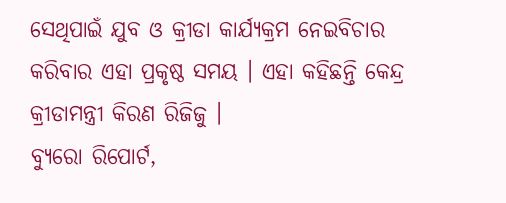ସେଥିପାଇଁ ଯୁବ ଓ କ୍ରୀଡା କାର୍ଯ୍ୟକ୍ରମ ନେଇବିଚାର କରିବାର ଏହା ପ୍ରକୃଷ୍ଠ ସମୟ । ଏହା କହିଛନ୍ତି କେନ୍ଦ୍ର କ୍ରୀଡାମନ୍ତ୍ରୀ କିରଣ ରିଜିଜୁ ।
ବ୍ୟୁରୋ ରିପୋର୍ଟ,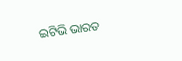ଇଟିଭି ଭାରତ